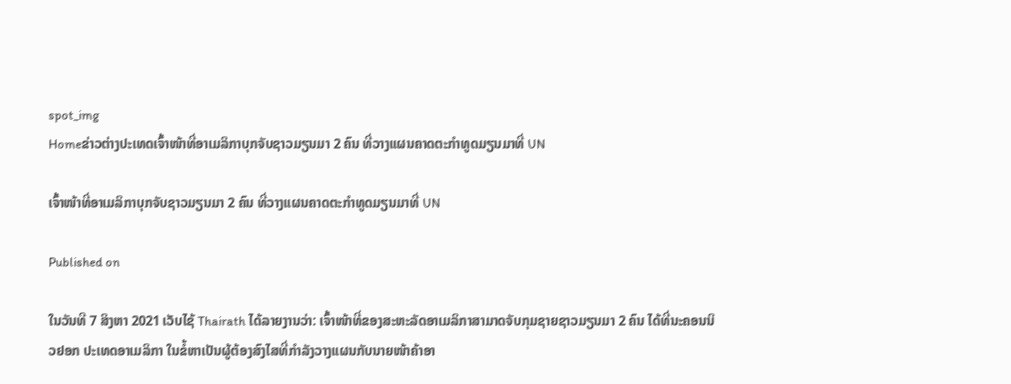spot_img
Homeຂ່າວຕ່າງປະເທດເຈົ້າໜ້າທີ່ອາເມລິກາບຸກຈັບຊາວມຽນມາ 2 ຄົນ ທີ່ວາງແຜນຄາດຕະກໍາທູດມຽນມາທີ່ UN

ເຈົ້າໜ້າທີ່ອາເມລິກາບຸກຈັບຊາວມຽນມາ 2 ຄົນ ທີ່ວາງແຜນຄາດຕະກໍາທູດມຽນມາທີ່ UN

Published on

ໃນວັນທີ 7 ສິງຫາ 2021 ເວັບໄຊ້ Thairath ໄດ້ລາຍງານວ່າ: ເຈົ້າໜ້າທີ່ຂອງສະຫະລັດອາເມລິກາສາມາດຈັບກຸມຊາຍຊາວມຽນມາ 2 ຄົນ ໄດ້ທີ່ນະຄອນນິວຢອກ ປະເທດອາເມລິກາ ໃນຂໍ້ຫາເປັນຜູ້ຕ້ອງສົງໄສທີ່ກໍາລັງວາງແຜນກັບນາຍໜ້າຄ້າອາ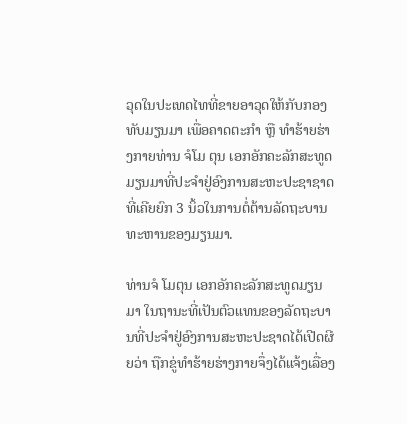ວຸດໃນປະເທດໄທທີ່ຂາຍອາວຸດໃຫ້ກັບກອງທັບມຽນມາ ເພື່ອຄາດຕະກໍາ ຫຼື ທໍາຮ້າຍຮ່າງກາຍທ່ານ ຈໍໂມ ຕຸນ ເອກອັກຄະລັກສະທູດມຽນມາທີ່ປະຈໍາຢູ່ອົງການສະຫະປະຊາຊາດ ທີ່ເຄີຍຍົກ 3 ນິ້ວໃນການຕໍ່ຕ້ານລັດຖະບານທະຫານຂອງມຽນມາ.

ທ່ານຈໍ ໂມຕຸນ ເອກອັກຄະລັກສະທູດມຽນມາ ໃນຖານະທີ່ເປັນຕົວແທນຂອງລັດຖະບານທີ່ປະຈໍາຢູ່ອົງການສະຫະປະຊາດໄດ້ເປີດຜີຍວ່າ ຖືກຂູ່ທໍາຮ້າຍຮ່າງກາຍຈຶ່ງໄດ້ແຈ້ງເລື່ອງ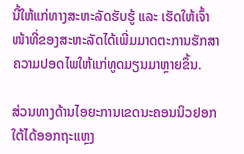ນີ້ໃຫ້ແກ່ທາງສະຫະລັດຮັບຮູ້ ແລະ ເຮັດໃຫ້ເຈົ້າໜ້າທີ່ຂອງສະຫະລັດໄດ້ເພີ່ມມາດຕະການຮັກສາຄວາມປອດໄພໃຫ້ແກ່ທູດມຽນມາຫຼາຍຂຶ້ນ.

ສ່ວນທາງດ້ານໄອຍະການເຂດນະຄອນນິວຢອກໃຕ້ໄດ້ອອກຖະແຫຼງ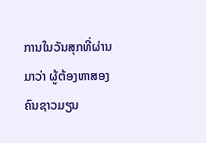ການໃນວັນສຸກທີ່ຜ່ານມາວ່າ ຜູ້ຕ້ອງຫາສອງຄົນຊາວມຽນ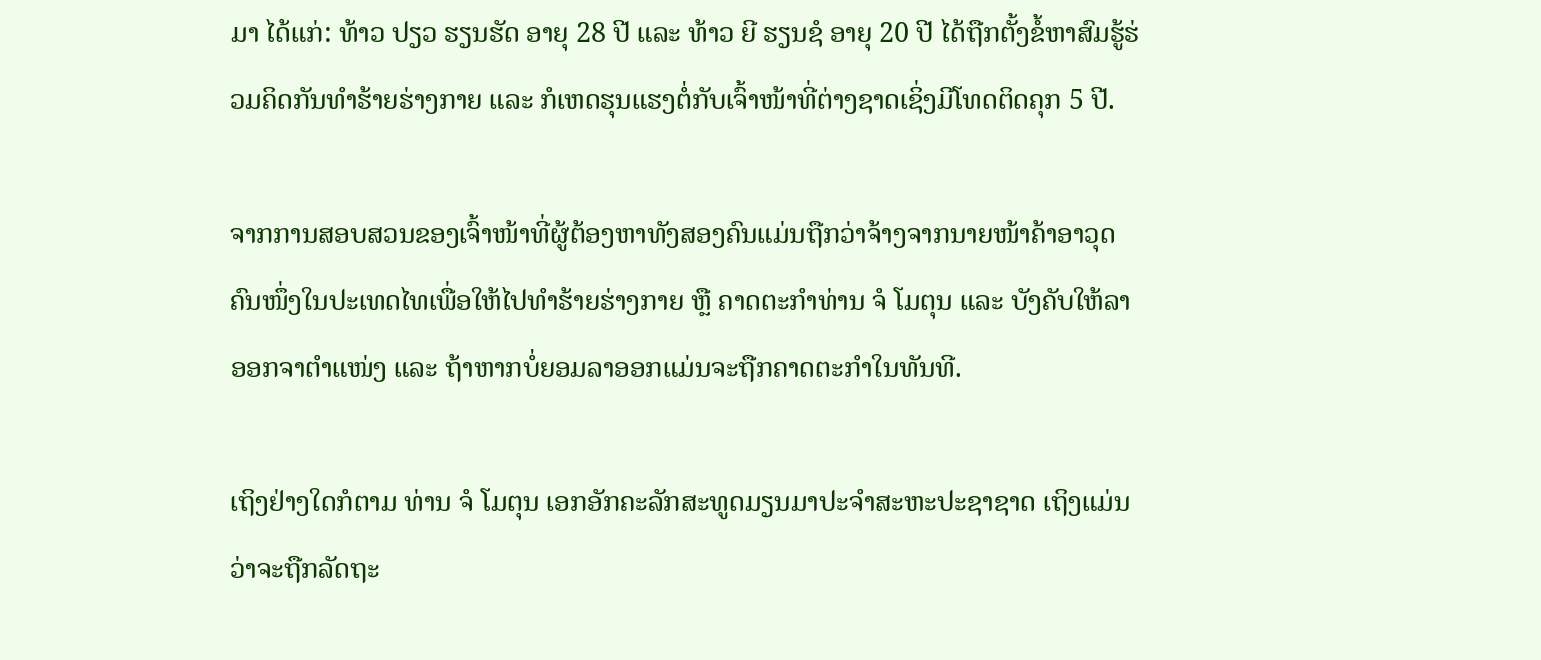ມາ ໄດ້ແກ່: ທ້າວ ປຽວ ຮຽນຮັດ ອາຍຸ 28 ປີ ແລະ ທ້າວ ຍີ ຮຽນຊໍ ອາຍຸ 20 ປີ ໄດ້ຖືກຕັ້ງຂໍ້ຫາສົມຮູ້ຮ່ວມຄິດກັນທໍາຮ້າຍຮ່າງກາຍ ແລະ ກໍເຫດຮຸນແຮງຕໍ່ກັບເຈົ້າໜ້າທີ່ຕ່າງຊາດເຊິ່ງມີໂທດຕິດຄຸກ 5 ປີ.

ຈາກການສອບສວນຂອງເຈົ້າໜ້າທີ່ຜູ້ຕ້ອງຫາທັງສອງຄົນແມ່ນຖືກວ່າຈ້າງຈາກນາຍໜ້າຄ້າອາວຸດຄົນໜຶ່ງໃນປະເທດໄທເພື່ອໃຫ້ໄປທໍາຮ້າຍຮ່າງກາຍ ຫຼື ຄາດຕະກໍາທ່ານ ຈໍ ໂມຕຸນ ແລະ ບັງຄັບໃຫ້ລາອອກຈາຕໍາແໜ່ງ ແລະ ຖ້າຫາກບໍ່ຍອມລາອອກແມ່ນຈະຖືກຄາດຕະກໍາໃນທັນທີ.

ເຖິງຢ່າງໃດກໍຕາມ ທ່ານ ຈໍ ໂມຕຸນ ເອກອັກຄະລັກສະທູດມຽນມາປະຈໍາສະຫະປະຊາຊາດ ເຖິງແມ່ນວ່າຈະຖືກລັດຖະ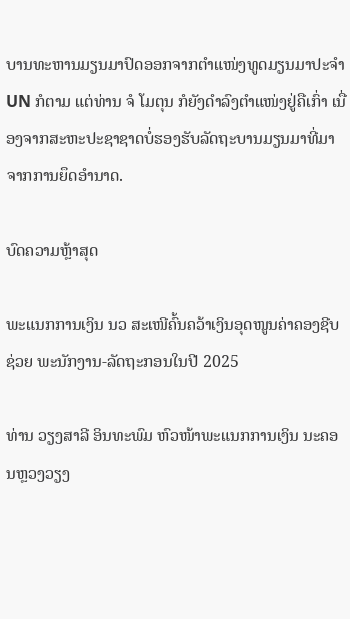ບານທະຫານມຽນມາປົດອອກຈາກຕໍາແໜ່ງທູດມຽນມາປະຈໍາ UN ກໍຕາມ ແຕ່ທ່ານ ຈໍ ໂມຕຸນ ກໍຍັງດໍາລົງຕໍາແໜ່ງຢູ່ຄືເກົ່າ ເນື່ອງຈາກສະຫະປະຊາຊາດບໍ່ຮອງຮັບລັດຖະບານມຽນມາທີ່ມາຈາກການຍຶດອໍານາດ.

ບົດຄວາມຫຼ້າສຸດ

ພະແນກການເງິນ ນວ ສະເໜີຄົ້ນຄວ້າເງິນອຸດໜູນຄ່າຄອງຊີບຊ່ວຍ ພະນັກງານ-ລັດຖະກອນໃນປີ 2025

ທ່ານ ວຽງສາລີ ອິນທະພົມ ຫົວໜ້າພະແນກການເງິນ ນະຄອນຫຼວງວຽງ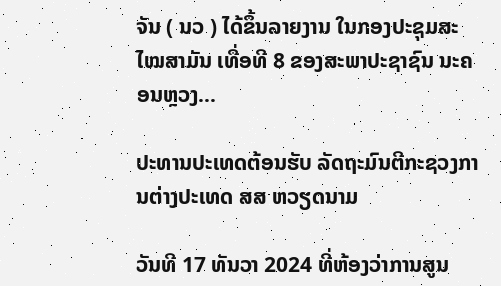ຈັນ ( ນວ ) ໄດ້ຂຶ້ນລາຍງານ ໃນກອງປະຊຸມສະໄໝສາມັນ ເທື່ອທີ 8 ຂອງສະພາປະຊາຊົນ ນະຄອນຫຼວງ...

ປະທານປະເທດຕ້ອນຮັບ ລັດຖະມົນຕີກະຊວງການຕ່າງປະເທດ ສສ ຫວຽດນາມ

ວັນທີ 17 ທັນວາ 2024 ທີ່ຫ້ອງວ່າການສູນ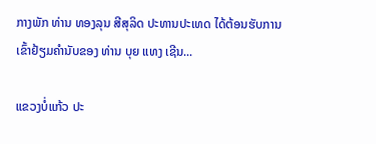ກາງພັກ ທ່ານ ທອງລຸນ ສີສຸລິດ ປະທານປະເທດ ໄດ້ຕ້ອນຮັບການເຂົ້າຢ້ຽມຄຳນັບຂອງ ທ່ານ ບຸຍ ແທງ ເຊີນ...

ແຂວງບໍ່ແກ້ວ ປະ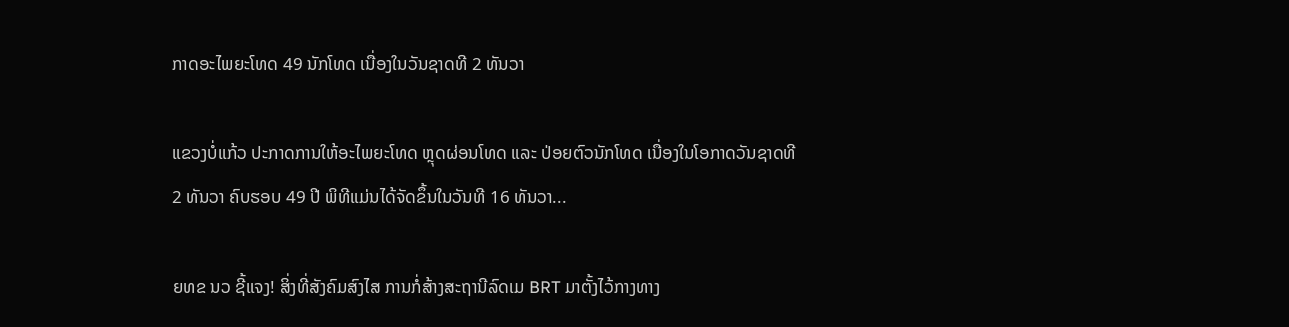ກາດອະໄພຍະໂທດ 49 ນັກໂທດ ເນື່ອງໃນວັນຊາດທີ 2 ທັນວາ

ແຂວງບໍ່ແກ້ວ ປະກາດການໃຫ້ອະໄພຍະໂທດ ຫຼຸດຜ່ອນໂທດ ແລະ ປ່ອຍຕົວນັກໂທດ ເນື່ອງໃນໂອກາດວັນຊາດທີ 2 ທັນວາ ຄົບຮອບ 49 ປີ ພິທີແມ່ນໄດ້ຈັດຂຶ້ນໃນວັນທີ 16 ທັນວາ...

ຍທຂ ນວ ຊີ້ແຈງ! ສິ່ງທີ່ສັງຄົມສົງໄສ ການກໍ່ສ້າງສະຖານີລົດເມ BRT ມາຕັ້ງໄວ້ກາງທາງ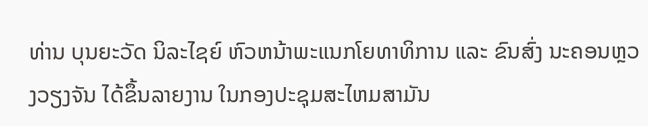ທ່ານ ບຸນຍະວັດ ນິລະໄຊຍ໌ ຫົວຫນ້າພະແນກໂຍທາທິການ ແລະ ຂົນສົ່ງ ນະຄອນຫຼວງວຽງຈັນ ໄດ້ຂຶ້ນລາຍງານ ໃນກອງປະຊຸມສະໄຫມສາມັນ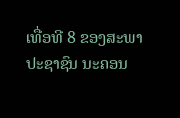ເທື່ອທີ 8 ຂອງສະພາປະຊາຊົນ ນະຄອນ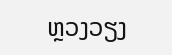ຫຼວງວຽງ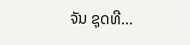ຈັນ ຊຸດທີ...